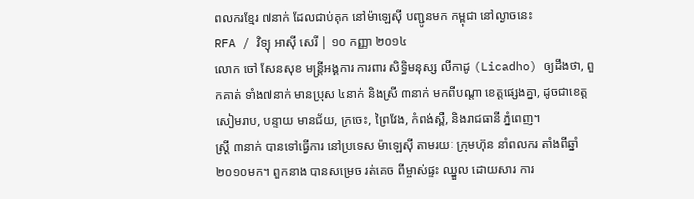ពលករខ្មែរ ៧នាក់ ដែលជាប់គុក នៅម៉ាឡេស៊ី បញ្ជូនមក កម្ពុជា នៅល្ងាចនេះ
RFA / វិទ្យុ អាស៊ី សេរី | ១០ កញ្ញា ២០១៤
លោក ចៅ សែនសុខ មន្ត្រីអង្គការ ការពារ សិទ្ធិមនុស្ស លីកាដូ (Licadho) ឲ្យដឹងថា, ពួកគាត់ ទាំង៧នាក់ មានប្រុស ៤នាក់ និងស្រី ៣នាក់ មកពីបណ្ដា ខេត្តផ្សេងគ្នា, ដូចជាខេត្ត សៀមរាប, បន្ទាយ មានជ័យ, ក្រចេះ, ព្រៃវែង, កំពង់ស្ពឺ, និងរាជធានី ភ្នំពេញ។
ស្ត្រី ៣នាក់ បានទៅធ្វើការ នៅប្រទេស ម៉ាឡេស៊ី តាមរយៈ ក្រុមហ៊ុន នាំពលករ តាំងពីឆ្នាំ ២០១០មក។ ពួកនាង បានសម្រេច រត់គេច ពីម្ចាស់ផ្ទះ ឈ្នួល ដោយសារ ការ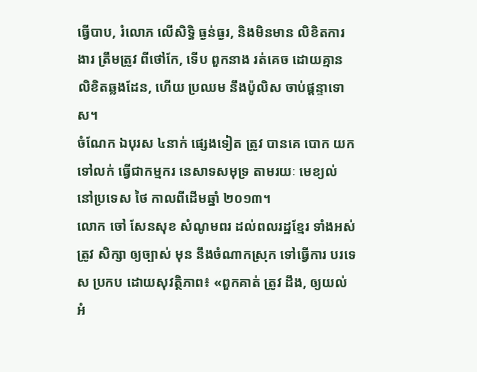ធ្វើបាប, រំលោភ លើសិទ្ធិ ធ្ងន់ធ្ងរ, និងមិនមាន លិខិតការងារ ត្រឹមត្រូវ ពីថៅកែ, ទើប ពួកនាង រត់គេច ដោយគ្មាន លិខិតឆ្លងដែន, ហើយ ប្រឈម នឹងប៉ូលិស ចាប់ផ្ដន្ទាទោស។
ចំណែក ឯបុរស ៤នាក់ ផ្សេងទៀត ត្រូវ បានគេ បោក យកទៅលក់ ធ្វើជាកម្មករ នេសាទសមុទ្រ តាមរយៈ មេខ្យល់ នៅប្រទេស ថៃ កាលពីដើមឆ្នាំ ២០១៣។
លោក ចៅ សែនសុខ សំណូមពរ ដល់ពលរដ្ឋខ្មែរ ទាំងអស់ ត្រូវ សិក្សា ឲ្យច្បាស់ មុន នឹងចំណាកស្រុក ទៅធ្វើការ បរទេស ប្រកប ដោយសុវត្ថិភាព៖ «ពួកគាត់ ត្រូវ ដឹង, ឲ្យយល់ អំ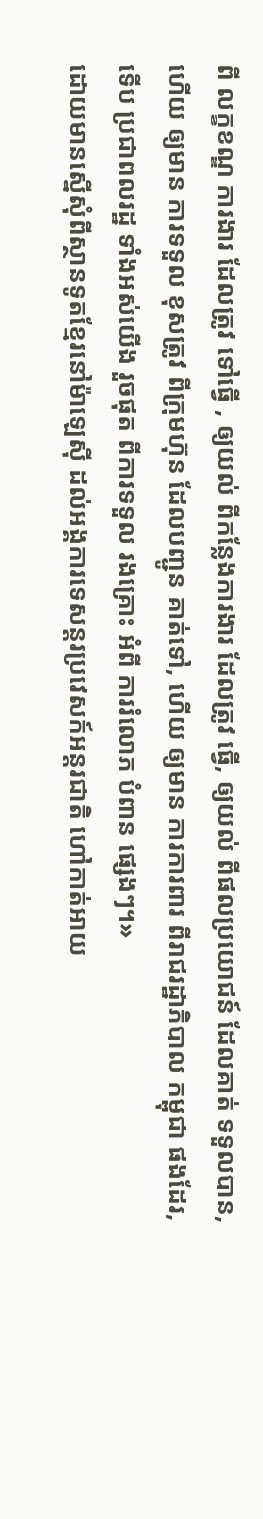ពី លក្ខខណ្ឌ ការងារ ដែលត្រូវ ទៅធ្វើ , ឲ្យយល់ ពីកន្លែងការងារ ដែលត្រូវ ធ្វើ, ឲ្យយល់ ពីផលប្រយោជន៍ ដែលគាត់ ទទួលបាន, ហើយ ឲ្យមាន ការទទួល ខុសត្រូវ ពីក្រុមហ៊ុន ដែលបញ្ជូន គាត់ទៅ, ហើយ ឲ្យមាន ការការពារ ពីរាជរដ្ឋាភិបាល កម្ពុជា ផងដែរ, ទើប ប្រជាពលរដ្ឋ ទាំងអស់យើង រួចផុត ពីការទទួល រងគ្រោះ អំពី ការរំលោភ បំពាន ផ្សេងៗ។»
ដោយមានស្នើសុំពីស្ថានទូតខ្មែរនៅម៉ាឡេស៊ី ដល់អង្គការទេសន្តរប្រវេសក៍អន្តរជាតិ ហៅកាត់អាយ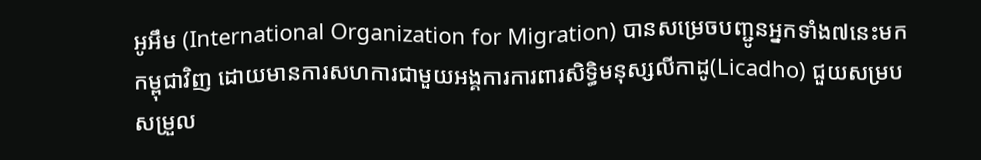អូអឹម (International Organization for Migration) បានសម្រេចបញ្ជូនអ្នកទាំង៧នេះមកកម្ពុជាវិញ ដោយមានការសហការជាមួយអង្គការការពារសិទ្ធិមនុស្សលីកាដូ(Licadho) ជួយសម្របសម្រួល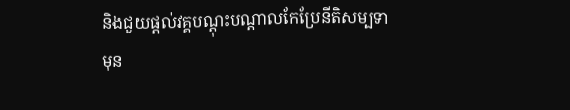និងជួយផ្ដល់វគ្គបណ្ដុះបណ្ដាលកែប្រែនីតិសម្បទា មុន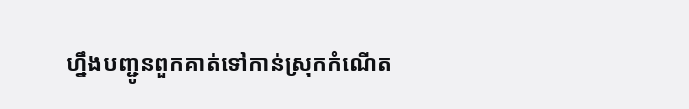ហ្នឹងបញ្ជូនពួកគាត់ទៅកាន់ស្រុកកំណើត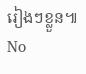រៀងៗខ្លួន៕
No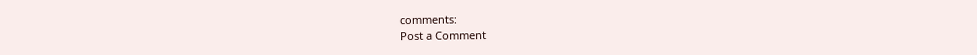comments:
Post a Comment